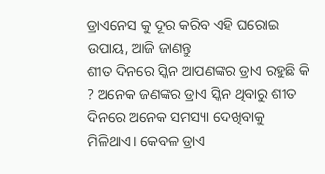ଡ୍ରାଏନେସ କୁ ଦୂର କରିବ ଏହି ଘରୋଇ ଉପାୟ, ଆଜି ଜାଣନ୍ତୁ
ଶୀତ ଦିନରେ ସ୍କିନ ଆପଣଙ୍କର ଡ୍ରାଏ ରହୁଛି କି ? ଅନେକ ଜଣଙ୍କର ଡ୍ରାଏ ସ୍କିନ ଥିବାରୁ ଶୀତ ଦିନରେ ଅନେକ ସମସ୍ୟା ଦେଖିବାକୁ ମିଳିଥାଏ। କେବଳ ଡ୍ରାଏ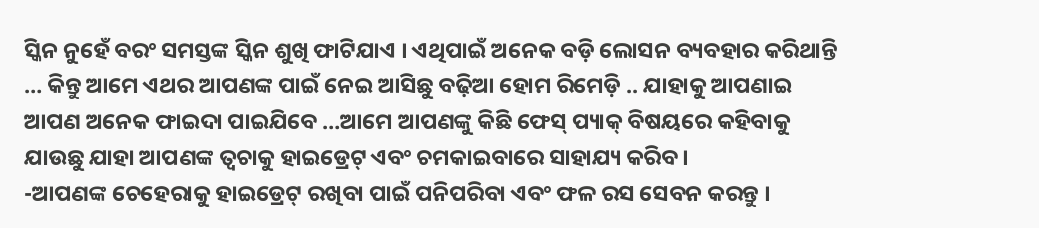ସ୍କିନ ନୁହେଁ ବରଂ ସମସ୍ତଙ୍କ ସ୍କିନ ଶୁଖି ଫାଟିଯାଏ । ଏଥିପାଇଁ ଅନେକ ବଡ଼ି ଲୋସନ ବ୍ୟବହାର କରିଥାନ୍ତି … କିନ୍ତୁ ଆମେ ଏଥର ଆପଣଙ୍କ ପାଇଁ ନେଇ ଆସିଛୁ ବଢ଼ିଆ ହୋମ ରିମେଡ଼ି .. ଯାହାକୁ ଆପଣାଇ ଆପଣ ଅନେକ ଫାଇଦା ପାଇଯିବେ …ଆମେ ଆପଣଙ୍କୁ କିଛି ଫେସ୍ ପ୍ୟାକ୍ ବିଷୟରେ କହିବାକୁ ଯାଉଛୁ ଯାହା ଆପଣଙ୍କ ତ୍ୱଚାକୁ ହାଇଡ୍ରେଟ୍ ଏବଂ ଚମକାଇବାରେ ସାହାଯ୍ୟ କରିବ।
-ଆପଣଙ୍କ ଚେହେରାକୁ ହାଇଡ୍ରେଟ୍ ରଖିବା ପାଇଁ ପନିପରିବା ଏବଂ ଫଳ ରସ ସେବନ କରନ୍ତୁ ।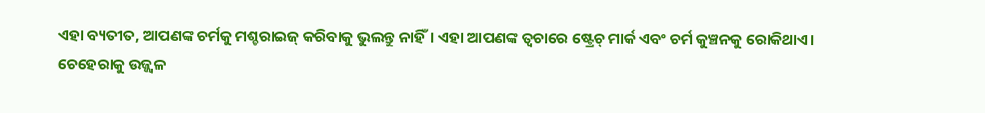ଏହା ବ୍ୟତୀତ, ଆପଣଙ୍କ ଚର୍ମକୁ ମଶ୍ଚରାଇଜ୍ କରିବାକୁ ଭୁଲନ୍ତୁ ନାହିଁ। ଏହା ଆପଣଙ୍କ ତ୍ୱଚାରେ ଷ୍ଟ୍ରେଚ୍ ମାର୍କ ଏବଂ ଚର୍ମ କୁଞ୍ଚନକୁ ରୋକିଥାଏ।
ଚେହେରାକୁ ଉଜ୍ଜ୍ୱଳ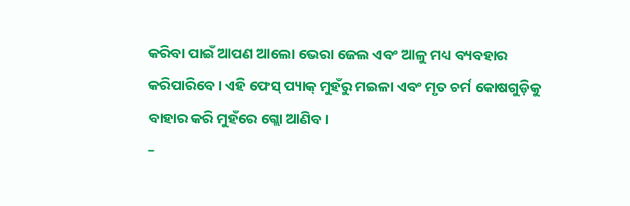କରିବା ପାଇଁ ଆପଣ ଆଲୋ ଭେରା ଜେଲ ଏବଂ ଆଳୁ ମଧ୍ୟ ବ୍ୟବହାର କରିପାରିବେ। ଏହି ଫେସ୍ ପ୍ୟାକ୍ ମୁହଁରୁ ମଇଳା ଏବଂ ମୃତ ଚର୍ମ କୋଷଗୁଡ଼ିକୁ ବାହାର କରି ମୁହଁରେ ଗ୍ଲୋ ଆଣିବ।
–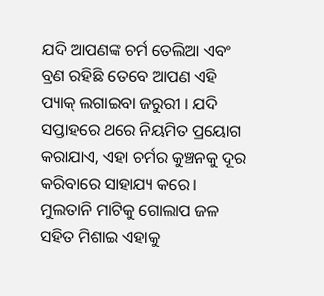ଯଦି ଆପଣଙ୍କ ଚର୍ମ ତେଲିଆ ଏବଂ ବ୍ରଣ ରହିଛି ତେବେ ଆପଣ ଏହି ପ୍ୟାକ୍ ଲଗାଇବା ଜରୁରୀ । ଯଦି ସପ୍ତାହରେ ଥରେ ନିୟମିତ ପ୍ରୟୋଗ କରାଯାଏ, ଏହା ଚର୍ମର କୁଞ୍ଚନକୁ ଦୂର କରିବାରେ ସାହାଯ୍ୟ କରେ। ମୁଲତାନି ମାଟିକୁ ଗୋଲାପ ଜଳ ସହିତ ମିଶାଇ ଏହାକୁ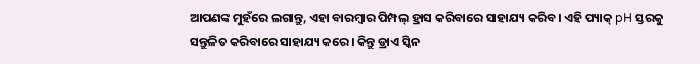ଆପଣଙ୍କ ମୁହଁରେ ଲଗାନ୍ତୁ, ଏହା ବାରମ୍ବାର ପିମ୍ପଲ୍ ହ୍ରାସ କରିବାରେ ସାହାଯ୍ୟ କରିବ। ଏହି ପ୍ୟାକ୍ pH ସ୍ତରକୁ ସନ୍ତୁଳିତ କରିବାରେ ସାହାଯ୍ୟ କରେ। କିନ୍ତୁ ଡ୍ରାଏ ସ୍କିନ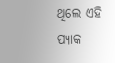ଥିଲେ ଏହି ପ୍ୟାକ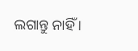ଲଗାନ୍ତୁ ନାହିଁ ।